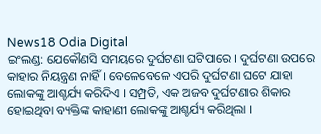News18 Odia Digital
ଇଂଲଣ୍ଡ: ଯେକୌଣସି ସମୟରେ ଦୁର୍ଘଟଣା ଘଟିପାରେ । ଦୁର୍ଘଟଣା ଉପରେ କାହାର ନିୟନ୍ତ୍ରଣ ନାହିଁ । ବେଳେବେଳେ ଏପରି ଦୁର୍ଘଟଣା ଘଟେ ଯାହା ଲୋକଙ୍କୁ ଆଶ୍ଚର୍ଯ୍ୟ କରିଦିଏ । ସମ୍ପ୍ରତି, ଏକ ଅଜବ ଦୁର୍ଘଟଣାର ଶିକାର ହୋଇଥିବା ବ୍ୟକ୍ତିଙ୍କ କାହାଣୀ ଲୋକଙ୍କୁ ଆଶ୍ଚର୍ଯ୍ୟ କରିଥିଲା ।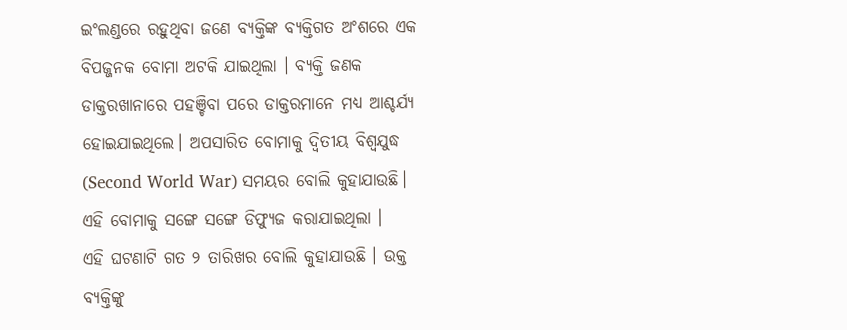ଇଂଲଣ୍ଡରେ ରହୁଥିବା ଜଣେ ବ୍ୟକ୍ତିଙ୍କ ବ୍ୟକ୍ତିଗତ ଅଂଶରେ ଏକ ବିପଜ୍ଜନକ ବୋମା ଅଟକି ଯାଇଥିଲା । ବ୍ୟକ୍ତି ଜଣକ ଡାକ୍ତରଖାନାରେ ପହଞ୍ଚିବା ପରେ ଡାକ୍ତରମାନେ ମଧ୍ୟ ଆଶ୍ଚର୍ଯ୍ୟ ହୋଇଯାଇଥିଲେ। ଅପସାରିତ ବୋମାକୁ ଦ୍ୱିତୀୟ ବିଶ୍ୱଯୁଦ୍ଧ (Second World War) ସମୟର ବୋଲି କୁହାଯାଉଛି। ଏହି ବୋମାକୁ ସଙ୍ଗେ ସଙ୍ଗେ ଡିଫ୍ୟୁଜ କରାଯାଇଥିଲା ।
ଏହି ଘଟଣାଟି ଗତ ୨ ତାରିଖର ବୋଲି କୁହାଯାଉଛି । ଉକ୍ତ ବ୍ୟକ୍ତିଙ୍କୁ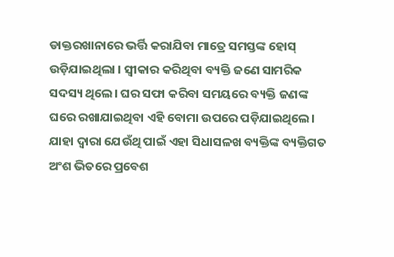ଡାକ୍ତରଖାନାରେ ଭର୍ତ୍ତି କରାଯିବା ମାତ୍ରେ ସମସ୍ତଙ୍କ ହୋସ୍ ଉଡ଼ିଯାଇଥିଲା । ସ୍ୱୀକାର କରିଥିବା ବ୍ୟକ୍ତି ଜଣେ ସାମରିକ ସଦସ୍ୟ ଥିଲେ। ଘର ସଫା କରିବା ସମୟରେ ବ୍ୟକ୍ତି ଜଣଙ୍କ ଘରେ ରଖାଯାଇଥିବା ଏହି ବୋମା ଉପରେ ପଡ଼ିଯାଇଥିଲେ। ଯାହା ଦ୍ବାରା ଯେଉଁଥି ପାଇଁ ଏହା ସିଧାସଳଖ ବ୍ୟକ୍ତିଙ୍କ ବ୍ୟକ୍ତିଗତ ଅଂଶ ଭିତରେ ପ୍ରବେଶ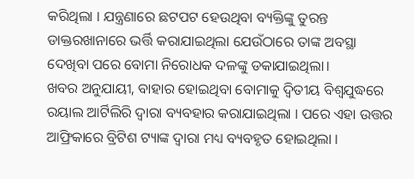କରିଥିଲା । ଯନ୍ତ୍ରଣାରେ ଛଟପଟ ହେଉଥିବା ବ୍ୟକ୍ତିଙ୍କୁ ତୁରନ୍ତ ଡାକ୍ତରଖାନାରେ ଭର୍ତ୍ତି କରାଯାଇଥିଲା ଯେଉଁଠାରେ ତାଙ୍କ ଅବସ୍ଥା ଦେଖିବା ପରେ ବୋମା ନିରୋଧକ ଦଳଙ୍କୁ ଡକାଯାଇଥିଲା।
ଖବର ଅନୁଯାୟୀ, ବାହାର ହୋଇଥିବା ବୋମାକୁ ଦ୍ୱିତୀୟ ବିଶ୍ୱଯୁଦ୍ଧରେ ରୟାଲ ଆର୍ଟିଲିରି ଦ୍ବାରା ବ୍ୟବହାର କରାଯାଇଥିଲା । ପରେ ଏହା ଉତ୍ତର ଆଫ୍ରିକାରେ ବ୍ରିଟିଶ ଟ୍ୟାଙ୍କ ଦ୍ୱାରା ମଧ୍ୟ ବ୍ୟବହୃତ ହୋଇଥିଲା ।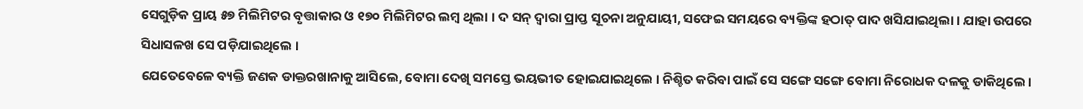ସେଗୁଡ଼ିକ ପ୍ରାୟ ୫୭ ମିଲିମିଟର ବୃତ୍ତାକାର ଓ ୧୭୦ ମିଲିମିଟର ଲମ୍ବ ଥିଲା । ଦ ସନ୍ ଦ୍ବାରା ପ୍ରାପ୍ତ ସୂଚନା ଅନୁଯାୟୀ, ସଫେଇ ସମୟରେ ବ୍ୟକ୍ତିଙ୍କ ହଠାତ୍ ପାଦ ଖସିଯାଇଥିଲା । ଯାହା ଉପରେ ସିଧାସଳଖ ସେ ପଡ଼ିଯାଇଥିଲେ ।
ଯେତେବେଳେ ବ୍ୟକ୍ତି ଜଣକ ଡାକ୍ତରଖାନାକୁ ଆସିଲେ, ବୋମା ଦେଖି ସମସ୍ତେ ଭୟଭୀତ ହୋଇଯାଇଥିଲେ । ନିଶ୍ଚିତ କରିବା ପାଇଁ ସେ ସଙ୍ଗେ ସଙ୍ଗେ ବୋମା ନିରୋଧକ ଦଳକୁ ଡାକିଥିଲେ।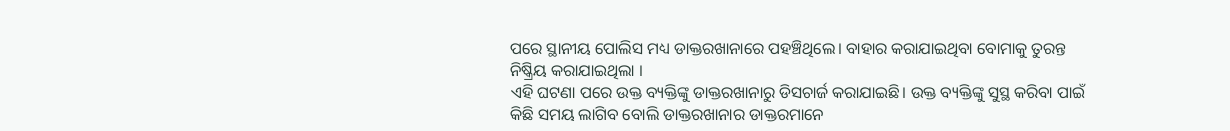ପରେ ସ୍ଥାନୀୟ ପୋଲିସ ମଧ୍ୟ ଡାକ୍ତରଖାନାରେ ପହଞ୍ଚିଥିଲେ। ବାହାର କରାଯାଇଥିବା ବୋମାକୁ ତୁରନ୍ତ ନିଷ୍କ୍ରିୟ କରାଯାଇଥିଲା ।
ଏହି ଘଟଣା ପରେ ଉକ୍ତ ବ୍ୟକ୍ତିଙ୍କୁ ଡାକ୍ତରଖାନାରୁ ଡିସଚାର୍ଜ କରାଯାଇଛି। ଉକ୍ତ ବ୍ୟକ୍ତିଙ୍କୁ ସୁସ୍ଥ କରିବା ପାଇଁ କିଛି ସମୟ ଲାଗିବ ବୋଲି ଡାକ୍ତରଖାନାର ଡାକ୍ତରମାନେ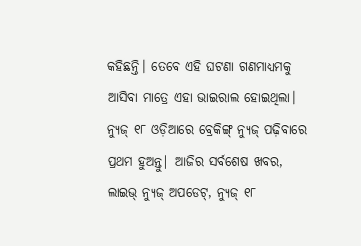କହିଛନ୍ତି। ତେବେ ଏହି ଘଟଣା ଗଣମାଧ୍ୟମକୁ ଆସିବା ମାତ୍ରେ ଏହା ଭାଇରାଲ ହୋଇଥିଲା।
ନ୍ୟୁଜ୍ ୧୮ ଓଡ଼ିଆରେ ବ୍ରେକିଙ୍ଗ୍ ନ୍ୟୁଜ୍ ପଢ଼ିବାରେ ପ୍ରଥମ ହୁଅନ୍ତୁ| ଆଜିର ସର୍ବଶେଷ ଖବର, ଲାଇଭ୍ ନ୍ୟୁଜ୍ ଅପଡେଟ୍, ନ୍ୟୁଜ୍ ୧୮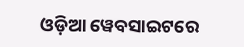ଓଡ଼ିଆ ୱେବସାଇଟରେ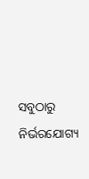ସବୁଠାରୁ ନିର୍ଭରଯୋଗ୍ୟ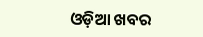ଓଡ଼ିଆ ଖବର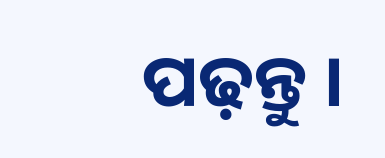ପଢ଼ନ୍ତୁ ।